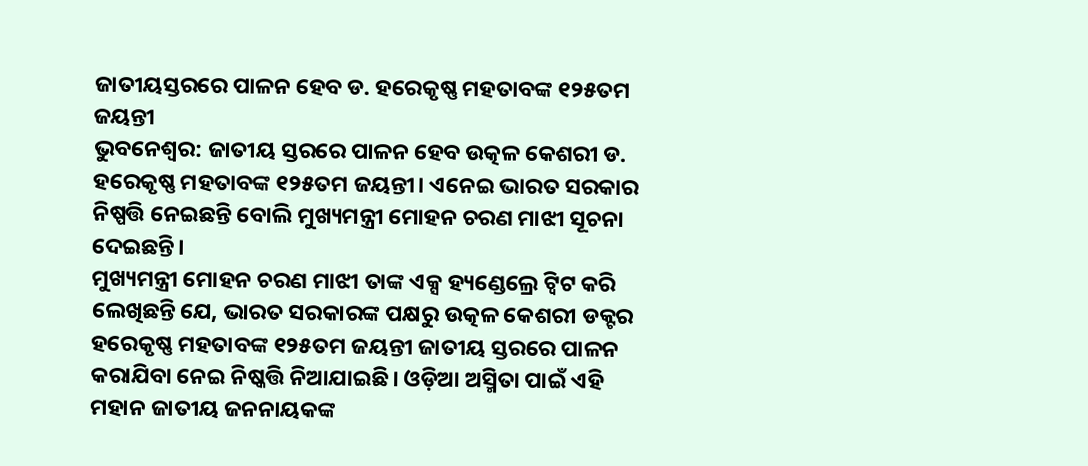ଜାତୀୟସ୍ତରରେ ପାଳନ ହେବ ଡ. ହରେକୃଷ୍ଣ ମହତାବଙ୍କ ୧୨୫ତମ ଜୟନ୍ତୀ
ଭୁବନେଶ୍ବର: ଜାତୀୟ ସ୍ତରରେ ପାଳନ ହେବ ଉତ୍କଳ କେଶରୀ ଡ. ହରେକୃଷ୍ଣ ମହତାବଙ୍କ ୧୨୫ତମ ଜୟନ୍ତୀ। ଏନେଇ ଭାରତ ସରକାର ନିଷ୍ପତ୍ତି ନେଇଛନ୍ତି ବୋଲି ମୁଖ୍ୟମନ୍ତ୍ରୀ ମୋହନ ଚରଣ ମାଝୀ ସୂଚନା ଦେଇଛନ୍ତି।
ମୁଖ୍ୟମନ୍ତ୍ରୀ ମୋହନ ଚରଣ ମାଝୀ ତାଙ୍କ ଏକ୍ସ ହ୍ୟଣ୍ଡେଲ୍ରେ ଟ୍ବିଟ କରି ଲେଖିଛନ୍ତି ଯେ, ଭାରତ ସରକାରଙ୍କ ପକ୍ଷରୁ ଉତ୍କଳ କେଶରୀ ଡକ୍ଟର ହରେକୃଷ୍ଣ ମହତାବଙ୍କ ୧୨୫ତମ ଜୟନ୍ତୀ ଜାତୀୟ ସ୍ତରରେ ପାଳନ କରାଯିବା ନେଇ ନିଷ୍କତ୍ତି ନିଆଯାଇଛି। ଓଡ଼ିଆ ଅସ୍ମିତା ପାଇଁ ଏହି ମହାନ ଜାତୀୟ ଜନନାୟକଙ୍କ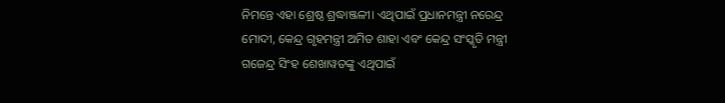ନିମନ୍ତେ ଏହା ଶ୍ରେଷ୍ଠ ଶ୍ରଦ୍ଧାଞ୍ଜଳୀ। ଏଥିପାଇଁ ପ୍ରଧାନମନ୍ତ୍ରୀ ନରେନ୍ଦ୍ର ମୋଦୀ, କେନ୍ଦ୍ର ଗୃହମନ୍ତ୍ରୀ ଅମିତ ଶାହା ଏବଂ କେନ୍ଦ୍ର ସଂସ୍କୃତି ମନ୍ତ୍ରୀ ଗଜେନ୍ଦ୍ର ସିଂହ ଶେଖାୱତଙ୍କୁ ଏଥିପାଇଁ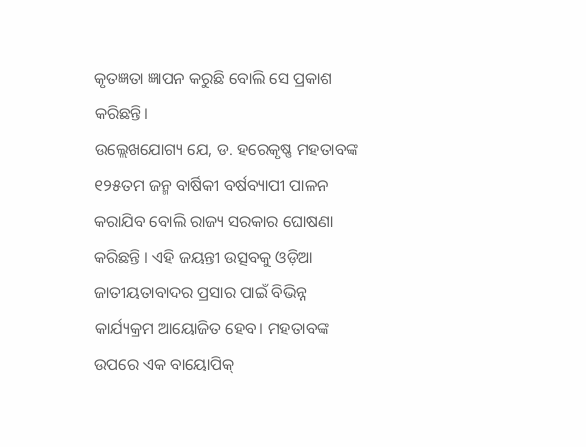କୃତଜ୍ଞତା ଜ୍ଞାପନ କରୁଛି ବୋଲି ସେ ପ୍ରକାଶ କରିଛନ୍ତି।
ଉଲ୍ଲେଖଯୋଗ୍ୟ ଯେ, ଡ. ହରେକୃଷ୍ଣ ମହତାବଙ୍କ ୧୨୫ତମ ଜନ୍ମ ବାର୍ଷିକୀ ବର୍ଷବ୍ୟାପୀ ପାଳନ କରାଯିବ ବୋଲି ରାଜ୍ୟ ସରକାର ଘୋଷଣା କରିଛନ୍ତି । ଏହି ଜୟନ୍ତୀ ଉତ୍ସବକୁ ଓଡ଼ିଆ ଜାତୀୟତାବାଦର ପ୍ରସାର ପାଇଁ ବିଭିନ୍ନ କାର୍ଯ୍ୟକ୍ରମ ଆୟୋଜିତ ହେବ। ମହତାବଙ୍କ ଉପରେ ଏକ ବାୟୋପିକ୍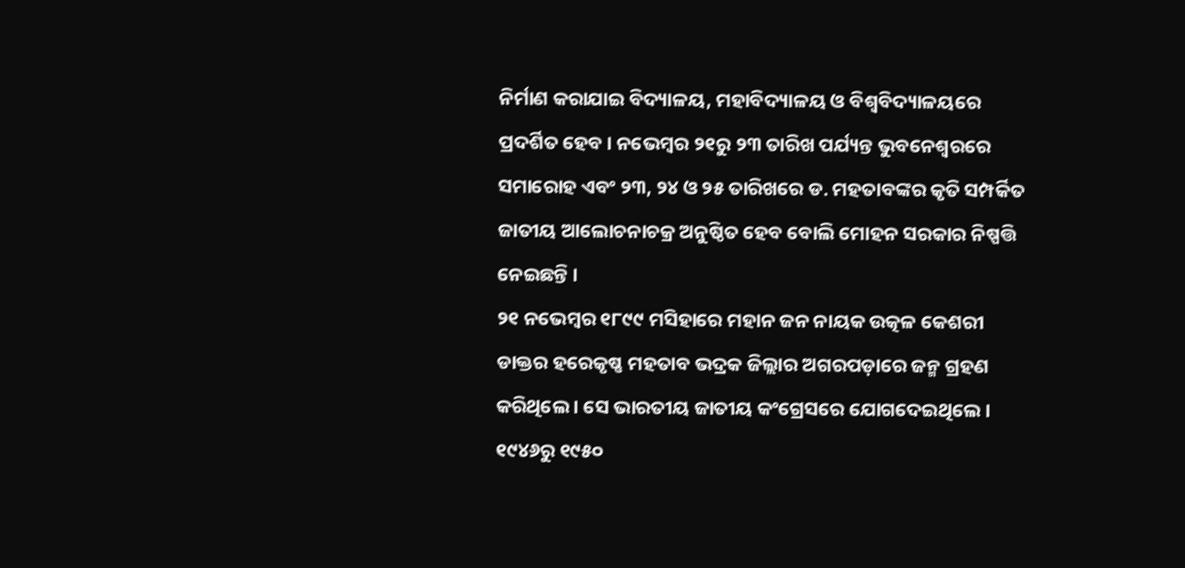ନିର୍ମାଣ କରାଯାଇ ବିଦ୍ୟାଳୟ, ମହାବିଦ୍ୟାଳୟ ଓ ବିଶ୍ଵବିଦ୍ୟାଳୟରେ ପ୍ରଦର୍ଶିତ ହେବ । ନଭେମ୍ବର ୨୧ରୁ ୨୩ ତାରିଖ ପର୍ଯ୍ୟନ୍ତ ଭୁବନେଶ୍ବରରେ ସମାରୋହ ଏବଂ ୨୩, ୨୪ ଓ ୨୫ ତାରିଖରେ ଡ. ମହତାବଙ୍କର କୃତି ସମ୍ପର୍କିତ ଜାତୀୟ ଆଲୋଚନାଚକ୍ର ଅନୁଷ୍ଠିତ ହେବ ବୋଲି ମୋହନ ସରକାର ନିଷ୍ପତ୍ତି ନେଇଛନ୍ତି ।
୨୧ ନଭେମ୍ବର ୧୮୯୯ ମସିହାରେ ମହାନ ଜନ ନାୟକ ଉତ୍କଳ କେଶରୀ ଡାକ୍ତର ହରେକୃଷ୍ଣ ମହତାବ ଭଦ୍ରକ ଜିଲ୍ଲାର ଅଗରପଡ଼ାରେ ଜନ୍ମ ଗ୍ରହଣ କରିଥିଲେ । ସେ ଭାରତୀୟ ଜାତୀୟ କଂଗ୍ରେସରେ ଯୋଗଦେଇଥିଲେ । ୧୯୪୬ରୁ ୧୯୫୦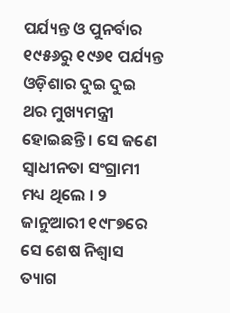ପର୍ଯ୍ୟନ୍ତ ଓ ପୁନର୍ବାର ୧୯୫୬ରୁ ୧୯୬୧ ପର୍ଯ୍ୟନ୍ତ ଓଡ଼ିଶାର ଦୁଇ ଦୁଇ ଥର ମୁଖ୍ୟମନ୍ତ୍ରୀ ହୋଇଛନ୍ତି । ସେ ଜଣେ ସ୍ୱାଧୀନତା ସଂଗ୍ରାମୀ ମଧ୍ୟ ଥିଲେ । ୨ ଜାନୁଆରୀ ୧୯୮୭ରେ ସେ ଶେଷ ନିଶ୍ୱାସ ତ୍ୟାଗ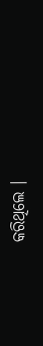କରିଥିଲେ ।